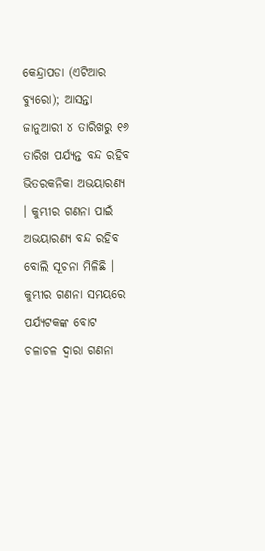କେନ୍ଦ୍ରାପଡା (ଏଟିଆର ବ୍ୟୁରୋ); ଆସନ୍ତା ଜାନୁଆରୀ ୪ ତାରିଖରୁ ୧୬ ତାରିଖ ପର୍ଯ୍ୟନ୍ତ ବନ୍ଦ ରହିବ ଭିତରକନିକା ଅଭୟାରଣ୍ୟ । କୁମ୍ଭୀର ଗଣନା ପାଇଁ ଅଭୟାରଣ୍ୟ ବନ୍ଦ ରହିବ ବୋଲି ସୂଚନା ମିଳିଛି । କୁମ୍ଭୀର ଗଣନା ସମୟରେ ପର୍ଯ୍ୟଟକଙ୍କ ବୋଟ ଚଳାଚଳ ଦ୍ୱାରା ଗଣନା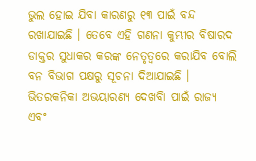ଭୁଲ ହୋଇ ଯିବା କାରଣରୁ ୧୩ ପାଇଁ ବନ୍ଦ ରଖାଯାଇଛି । ତେବେ ଏହି ଗଣନା କୁମ୍ଭୀର ବିଷାରଦ ଡାକ୍ତର ସୁଧାକର କରଙ୍କ ନେତୃତ୍ୱରେ କରାଯିବ ବୋଲି ବନ ବିଭାଗ ପକ୍ଷରୁ ସୂଚନା ଦିଆଯାଇଛି ।
ଭିତରକନିକା ଅଭୟାରଣ୍ୟ ଦେଖବିା ପାଇଁ ରାଜ୍ୟ ଏବଂ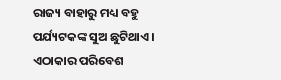ରାଜ୍ୟ ବାହାରୁ ମଧ୍ୟ ବହୁ ପର୍ଯ୍ୟଟକଙ୍କ ସୁଅ ଛୁଟିଥାଏ । ଏଠାକାର ପରିବେଶ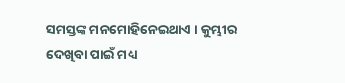ସମସ୍ତଙ୍କ ମନମୋହିନେଇଥାଏ । କୁମ୍ଭୀର ଦେଖିବା ପାଇଁ ମଧ୍ୟ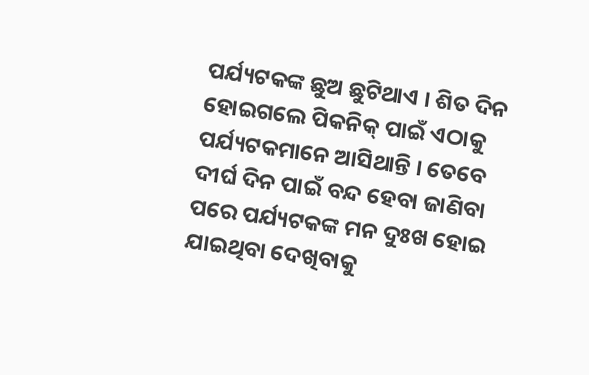ପର୍ଯ୍ୟଟକଙ୍କ ଛୁଅ ଛୁଟିଥାଏ । ଶିତ ଦିନ ହୋଇଗଲେ ପିକନିକ୍ ପାଇଁ ଏଠାକୁ ପର୍ଯ୍ୟଟକମାନେ ଆସିଥାନ୍ତି । ତେବେ ଦୀର୍ଘ ଦିନ ପାଇଁ ବନ୍ଦ ହେବା ଜାଣିବା ପରେ ପର୍ଯ୍ୟଟକଙ୍କ ମନ ଦୁଃଖ ହୋଇ ଯାଇଥିବା ଦେଖିବାକୁ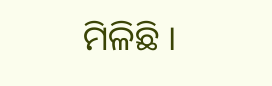ମିଳିଛି ।